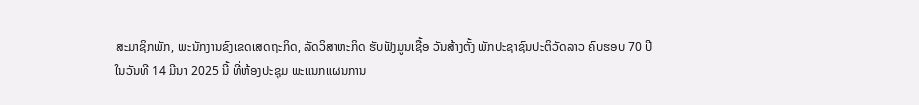ສະມາຊິກພັກ, ພະນັກງານຂົງເຂດເສດຖະກິດ, ລັດວິສາຫະກິດ ຮັບຟັງມູນເຊື້ອ ວັນສ້າງຕັ້ງ ພັກປະຊາຊົນປະຕິວັດລາວ ຄົບຮອບ 70 ປີ
ໃນວັນທີ 14 ມີນາ 2025 ນີ້ ທີ່ຫ້ອງປະຊຸມ ພະແນກແຜນການ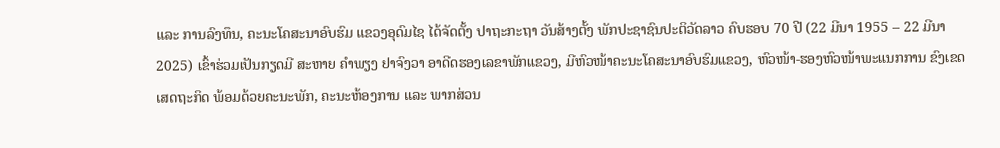ແລະ ການລົງທຶນ, ຄະນະໂຄສະນາອົບຮົມ ແຂວງອຸດົມໄຊ ໄດ້ຈັດຕັ້ງ ປາຖະກະຖາ ວັນສ້າງຕັ້ງ ພັກປະຊາຊົນປະຕິວັດລາວ ຄົບຮອບ 70 ປີ (22 ມີນາ 1955 – 22 ມີນາ 2025) ເຂົ້າຮ່ວມເປັນກຽດມີ ສະຫາຍ ຄຳພຽງ ຢາຈົງວາ ອາດີດຮອງເລຂາພັກແຂວງ, ມີຫົວໜ້າຄະນະໂຄສະນາອົບຮົມແຂວງ, ຫົວໜ້າ-ຮອງຫົວໜ້າພະແນກການ ຂົງເຂດ ເສດຖະກິດ ພ້ອມດ້ວຍຄະນະພັກ, ຄະນະຫ້ອງການ ແລະ ພາກສ່ວນ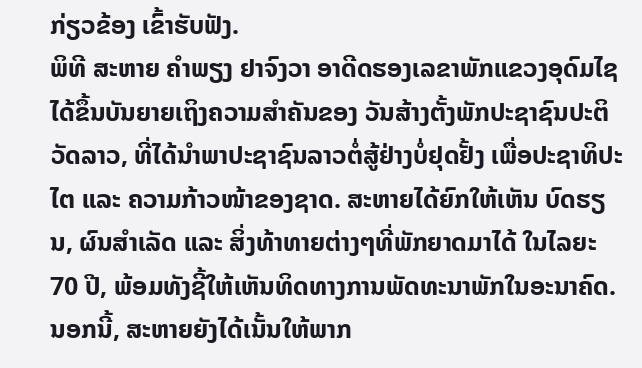ກ່ຽວຂ້ອງ ເຂົ້າຮັບຟັງ.
ພິທີ ສະຫາຍ ຄຳພຽງ ຢາຈົງວາ ອາດີດຮອງເລຂາພັກແຂວງອຸດົມໄຊ ໄດ້ຂຶ້ນບັນຍາຍເຖິງຄວາມສຳຄັນຂອງ ວັນສ້າງຕັ້ງພັກປະຊາຊົນປະຕິວັດລາວ, ທີ່ໄດ້ນຳພາປະຊາຊົນລາວຕໍ່ສູ້ຢ່າງບໍ່ຢຸດຢັ້ງ ເພື່ອປະຊາທິປະໄຕ ແລະ ຄວາມກ້າວໜ້າຂອງຊາດ. ສະຫາຍໄດ້ຍົກໃຫ້ເຫັນ ບົດຮຽນ, ຜົນສຳເລັດ ແລະ ສິ່ງທ້າທາຍຕ່າງໆທີ່ພັກຍາດມາໄດ້ ໃນໄລຍະ 70 ປີ, ພ້ອມທັງຊີ້ໃຫ້ເຫັນທິດທາງການພັດທະນາພັກໃນອະນາຄົດ. ນອກນີ້, ສະຫາຍຍັງໄດ້ເນັ້ນໃຫ້ພາກ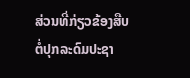ສ່ວນທີ່ກ່ຽວຂ້ອງສືບຕໍ່ປຸກລະດົມປະຊາ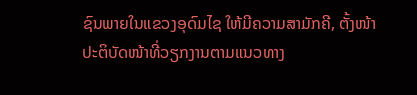ຊົນພາຍໃນແຂວງອຸດົມໄຊ ໃຫ້ມີຄວາມສາມັກຄີ, ຕັ້ງໜ້າປະຕິບັດໜ້າທີ່ວຽກງານຕາມແນວທາງ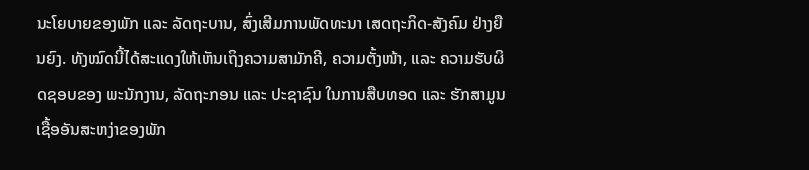ນະໂຍບາຍຂອງພັກ ແລະ ລັດຖະບານ, ສົ່ງເສີມການພັດທະນາ ເສດຖະກິດ-ສັງຄົມ ຢ່າງຍືນຍົງ. ທັງໝົດນີ້ໄດ້ສະແດງໃຫ້ເຫັນເຖິງຄວາມສາມັກຄີ, ຄວາມຕັ້ງໜ້າ, ແລະ ຄວາມຮັບຜິດຊອບຂອງ ພະນັກງານ, ລັດຖະກອນ ແລະ ປະຊາຊົນ ໃນການສືບທອດ ແລະ ຮັກສາມູນເຊື້ອອັນສະຫງ່າຂອງພັກ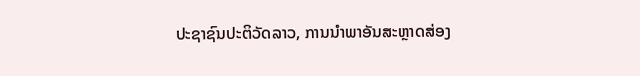ປະຊາຊົນປະຕິວັດລາວ, ການນຳພາອັນສະຫຼາດສ່ອງ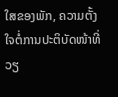ໃສຂອງພັກ, ຄວາມຕັ້ງໃຈຕໍ່ການປະຕິບັດໜ້າທີ່ວຽ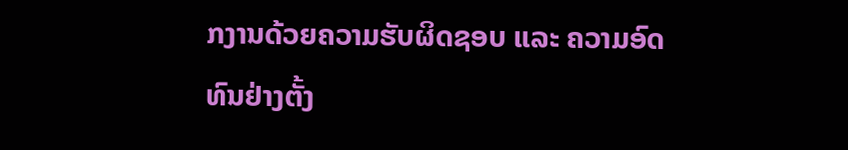ກງານດ້ວຍຄວາມຮັບຜິດຊອບ ແລະ ຄວາມອົດທົນຢ່າງຕັ້ງ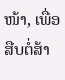ໜ້າ, ເພື່ອສືບຕໍ່ສ້າ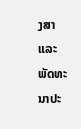ງສາ ແລະ ພັດທະນາປະ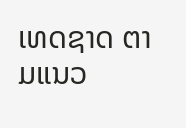ເທດຊາດ ຕາມແນວ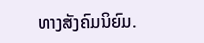ທາງສັງຄົມນິຍົມ.